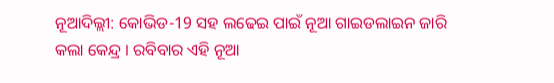ନୂଆଦିଲ୍ଲୀ: କୋଭିଡ-19 ସହ ଲଢେଇ ପାଇଁ ନୂଆ ଗାଇଡଲାଇନ ଜାରି କଲା କେନ୍ଦ୍ର । ରବିବାର ଏହି ନୂଆ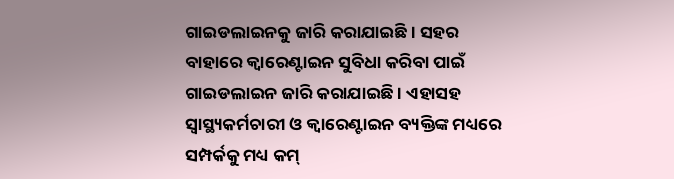ଗାଇଡଲାଇନକୁ ଜାରି କରାଯାଇଛି । ସହର ବାହାରେ କ୍ବାରେଣ୍ଟାଇନ ସୁବିଧା କରିବା ପାଇଁ ଗାଇଡଲାଇନ ଜାରି କରାଯାଇଛି । ଏହାସହ ସ୍ବାସ୍ଥ୍ୟକର୍ମଚାରୀ ଓ କ୍ବାରେଣ୍ଟାଇନ ବ୍ୟକ୍ତିଙ୍କ ମଧ୍ୟରେ ସମ୍ପର୍କକୁ ମଧ୍ୟ କମ୍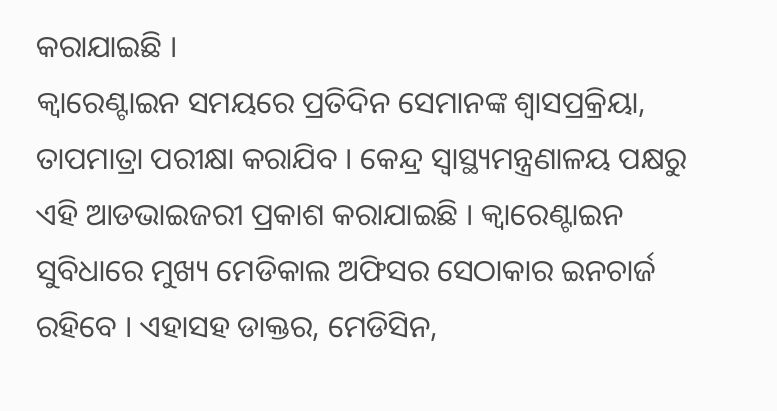କରାଯାଇଛି ।
କ୍ବାରେଣ୍ଟାଇନ ସମୟରେ ପ୍ରତିଦିନ ସେମାନଙ୍କ ଶ୍ବାସପ୍ରକ୍ରିୟା, ତାପମାତ୍ରା ପରୀକ୍ଷା କରାଯିବ । କେନ୍ଦ୍ର ସ୍ବାସ୍ଥ୍ୟମନ୍ତ୍ରଣାଳୟ ପକ୍ଷରୁ ଏହି ଆଡଭାଇଜରୀ ପ୍ରକାଶ କରାଯାଇଛି । କ୍ବାରେଣ୍ଟାଇନ ସୁବିଧାରେ ମୁଖ୍ୟ ମେଡିକାଲ ଅଫିସର ସେଠାକାର ଇନଚାର୍ଜ ରହିବେ । ଏହାସହ ଡାକ୍ତର, ମେଡିସିନ,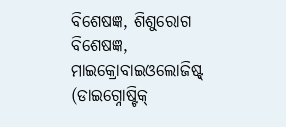ବିଶେଷଜ୍ଞ, ଶିଶୁରୋଗ ବିଶେଷଜ୍ଞ, ମାଇକ୍ରୋବାଇଓଲୋଜିଷ୍ଟ୍ (ଡାଇଗ୍ନୋଷ୍ଟିକ୍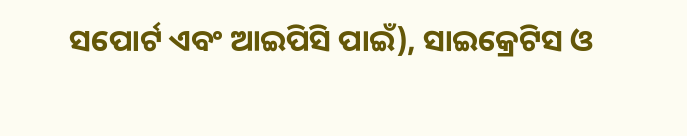ସପୋର୍ଟ ଏବଂ ଆଇପିସି ପାଇଁ), ସାଇକ୍ରେଟିସ ଓ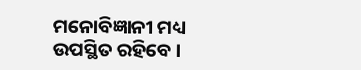ମନୋବିଜ୍ଞାନୀ ମଧ୍ୟ ଉପସ୍ଥିତ ରହିବେ ।